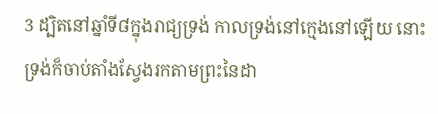3 ដ្បិតនៅឆ្នាំទី៨ក្នុងរាជ្យទ្រង់ កាលទ្រង់នៅក្មេងនៅឡើយ នោះទ្រង់ក៏ចាប់តាំងស្វែងរកតាមព្រះនៃដា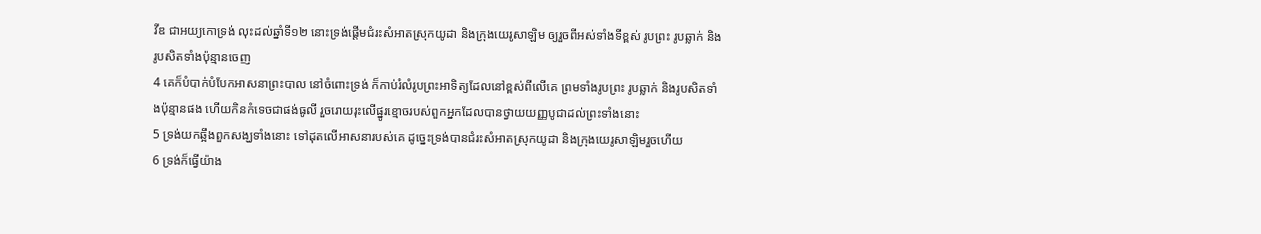វីឌ ជាអយ្យកោទ្រង់ លុះដល់ឆ្នាំទី១២ នោះទ្រង់ផ្តើមជំរះសំអាតស្រុកយូដា និងក្រុងយេរូសាឡិម ឲ្យរួចពីអស់ទាំងទីខ្ពស់ រូបព្រះ រូបឆ្លាក់ និងរូបសិតទាំងប៉ុន្មានចេញ
4 គេក៏បំបាក់បំបែកអាសនាព្រះបាល នៅចំពោះទ្រង់ ក៏កាប់រំលំរូបព្រះអាទិត្យដែលនៅខ្ពស់ពីលើគេ ព្រមទាំងរូបព្រះ រូបឆ្លាក់ និងរូបសិតទាំងប៉ុន្មានផង ហើយកិនកំទេចជាផង់ធូលី រួចរោយរុះលើផ្នូរខ្មោចរបស់ពួកអ្នកដែលបានថ្វាយយញ្ញបូជាដល់ព្រះទាំងនោះ
5 ទ្រង់យកឆ្អឹងពួកសង្ឃទាំងនោះ ទៅដុតលើអាសនារបស់គេ ដូច្នេះទ្រង់បានជំរះសំអាតស្រុកយូដា និងក្រុងយេរូសាឡិមរួចហើយ
6 ទ្រង់ក៏ធ្វើយ៉ាង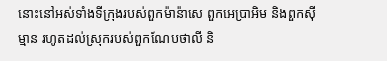នោះនៅអស់ទាំងទីក្រុងរបស់ពួកម៉ាន៉ាសេ ពួកអេប្រាអិម និងពួកស៊ីម្មាន រហូតដល់ស្រុករបស់ពួកណែបថាលី និ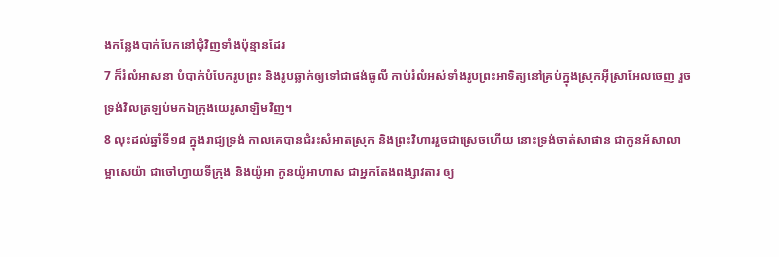ងកន្លែងបាក់បែកនៅជុំវិញទាំងប៉ុន្មានដែរ
7 ក៏រំលំអាសនា បំបាក់បំបែករូបព្រះ និងរូបឆ្លាក់ឲ្យទៅជាផង់ធូលី កាប់រំលំអស់ទាំងរូបព្រះអាទិត្យនៅគ្រប់ក្នុងស្រុកអ៊ីស្រាអែលចេញ រួចទ្រង់វិលត្រឡប់មកឯក្រុងយេរូសាឡិមវិញ។
8 លុះដល់ឆ្នាំទី១៨ ក្នុងរាជ្យទ្រង់ កាលគេបានជំរះសំអាតស្រុក និងព្រះវិហាររួចជាស្រេចហើយ នោះទ្រង់ចាត់សាផាន ជាកូនអ័សាលា ម្អាសេយ៉ា ជាចៅហ្វាយទីក្រុង និងយ៉ូអា កូនយ៉ូអាហាស ជាអ្នកតែងពង្សាវតារ ឲ្យ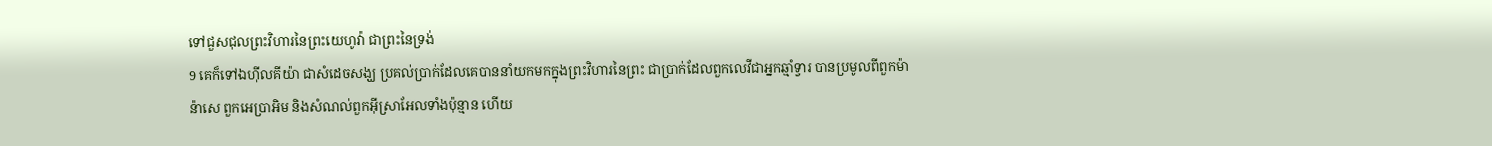ទៅជួសជុលព្រះវិហារនៃព្រះយេហូវ៉ា ជាព្រះនៃទ្រង់
9 គេក៏ទៅឯហ៊ីលគីយ៉ា ជាសំដេចសង្ឃ ប្រគល់ប្រាក់ដែលគេបាននាំយកមកក្នុងព្រះវិហារនៃព្រះ ជាប្រាក់ដែលពួកលេវីជាអ្នកឆ្មាំទ្វារ បានប្រមូលពីពួកម៉ាន៉ាសេ ពួកអេប្រាអិម និងសំណល់ពួកអ៊ីស្រាអែលទាំងប៉ុន្មាន ហើយ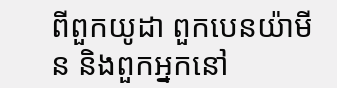ពីពួកយូដា ពួកបេនយ៉ាមីន និងពួកអ្នកនៅ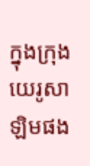ក្នុងក្រុងយេរូសាឡិមផង